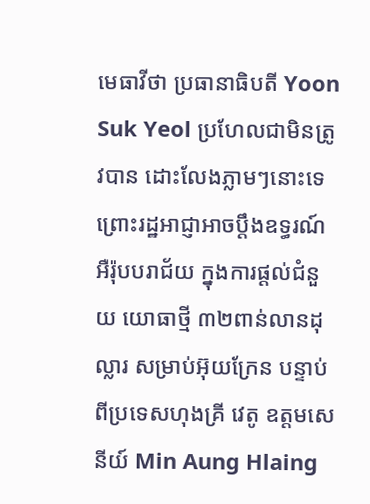មេធាវីថា ប្រធានាធិបតី Yoon Suk Yeol ប្រហែលជាមិនត្រូវបាន ដោះលែងភ្លាមៗនោះទេ ព្រោះរដ្ឋអាជ្ញាអាចប្តឹងឧទ្ធរណ៍ អឺរ៉ុបបរាជ័យ ក្នុងការផ្តល់ជំនួយ យោធាថ្មី ៣២ពាន់លានដុល្លារ សម្រាប់អ៊ុយក្រែន បន្ទាប់ពីប្រទេសហុងគ្រី វេតូ ឧត្តមសេនីយ៍ Min Aung Hlaing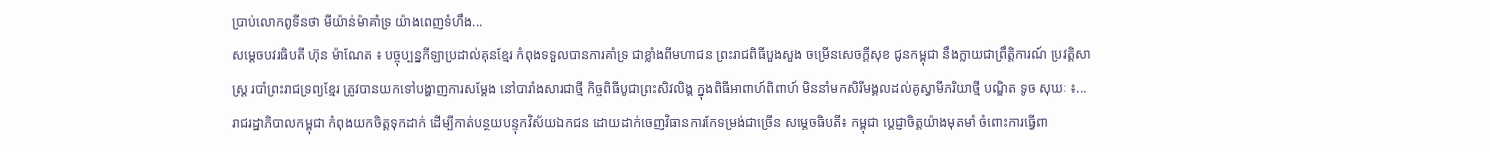ប្រាប់លោកពូទីនថា មីយ៉ាន់ម៉ាគាំទ្រ យ៉ាងពេញទំហឹង...
សម្ដេចបវរធិបតី ហ៊ុន ម៉ាណែត ៖ បច្ចុប្បន្នកីឡាប្រដាល់គុនខ្មែរ កំពុងទទួលបានការគាំទ្រ ជាខ្លាំងពីមហាជន ព្រះរាជពិធីបួងសួង ចម្រើនសេចក្ដីសុខ ជូនកម្ពុជា នឹងក្លាយជាព្រឹត្តិការណ៍ ប្រវត្តិសាស្រ្ត របាំព្រះរាជទ្រព្យខ្មែរ ត្រូវបានយកទៅបង្ហាញការសម្តែង នៅបារាំងសារជាថ្មី កិច្ចពិធីបូជាព្រះសិវលិង្គ ក្នុងពិធីអាពាហ៍ពិពាហ៍ មិននាំមកសិរីមង្គលដល់គូស្វាមីភរិយាថ្មី បណ្ឌិត ទូច សុឃៈ ៖...
រាជរដ្ឋាភិបាលកម្ពុជា កំពុងយកចិត្តទុកដាក់ ដើម្បីកាត់បន្ថយបន្ទុកវិស័យឯកជន ដោយដាក់ចេញវិធានការកែទម្រង់ជាច្រើន សម្តេចធិបតី៖ កម្ពុជា ប្ដេជ្ញាចិត្តយ៉ាងមុតមាំ ចំពោះការធ្វើពា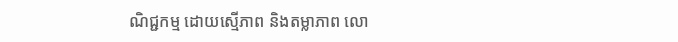ណិជ្ជកម្ម ដោយស្មើភាព និងតម្លាភាព លោ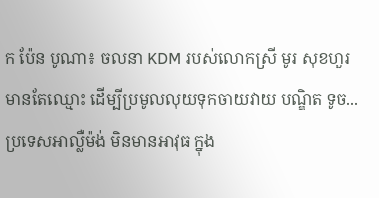ក ប៉ែន បូណា៖ ចលនា KDM របស់លោកស្រី មូរ សុខហួរ មានតែឈ្មោះ ដើម្បីប្រមូលលុយទុកចាយវាយ បណ្ឌិត ទូច...
ប្រទេសអាល្លឺម៉ង់ មិនមានអាវុធ ក្នុង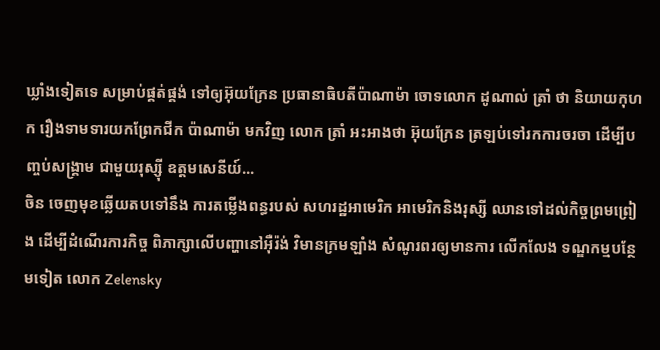ឃ្លាំងទៀតទេ សម្រាប់ផ្គត់ផ្គង់ ទៅឲ្យអ៊ុយក្រែន ប្រធានាធិបតីប៉ាណាម៉ា ចោទលោក ដូណាល់ ត្រាំ ថា និយាយកុហក រឿងទាមទារយកព្រែកជីក ប៉ាណាម៉ា មកវិញ លោក ត្រាំ អះអាងថា អ៊ុយក្រែន ត្រឡប់ទៅរកការចរចា ដើម្បីបញ្ចប់សង្គ្រាម ជាមួយរុស្ស៊ី ឧត្តមសេនីយ៍...
ចិន ចេញមុខឆ្លើយតបទៅនឹង ការតម្លើងពន្ធរបស់ សហរដ្ឋអាមេរិក អាមេរិកនិងរុស្សី ឈានទៅដល់កិច្ចព្រមព្រៀង ដើម្បីដំណើរការកិច្ច ពិភាក្សាលើបញ្ហានៅអ៊ឺរ៉ង់ វិមានក្រមឡាំង សំណូរពរឲ្យមានការ លើកលែង ទណ្ឌកម្មបន្ថែមទៀត លោក Zelensky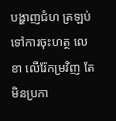បង្ហាញជំហ ត្រឡប់ទៅការចុះហត្ថ លេខា លើរ៉ែកម្រវិញ តែមិនប្រកា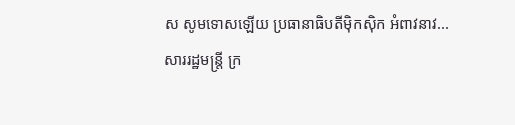ស សូមទោសឡើយ ប្រធានាធិបតីម៉ិកស៊ិក អំពាវនាវ...
សាររដ្ឋមន្រ្តី ក្រ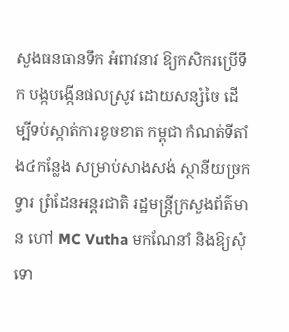សួងធនធានទឹក អំពាវនាវ ឱ្យកសិករប្រើទឹក បង្កបង្កើនផលស្រូវ ដោយសន្សំចៃ ដើម្បីទប់ស្កាត់ការខូចខាត កម្ពុជា កំណត់ទីតាំង៤កន្លែង សម្រាប់សាងសង់ ស្ថានីយច្រកទ្វារ ព្រំដែនអន្តរជាតិ រដ្ឋមន្ត្រីក្រសួងព័ត៌មាន ហៅ MC Vutha មកណែនាំ និងឱ្យសុំទោ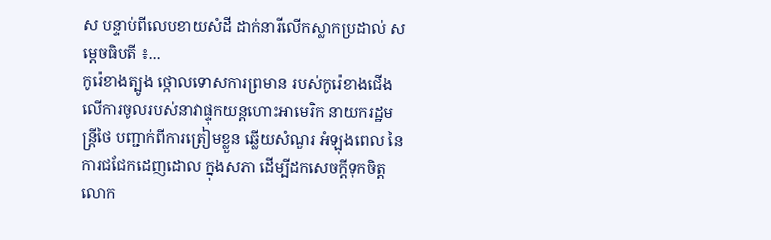ស បន្ទាប់ពីលេបខាយសំដី ដាក់នារីលើកស្លាកប្រដាល់ សម្តេចធិបតី ៖...
កូរ៉េខាងត្បូង ថ្កោលទោសការព្រមាន របស់កូរ៉េខាងជើង លើការចូលរបស់នាវាផ្ទុកយន្តហោះអាមេរិក នាយករដ្ឋមន្ត្រីថៃ បញ្ជាក់ពីការត្រៀមខ្លួន ឆ្លើយសំណួរ អំឡុងពេល នៃការជជែកដេញដោល ក្នុងសភា ដើម្បីដកសេចក្តីទុកចិត្ត លោក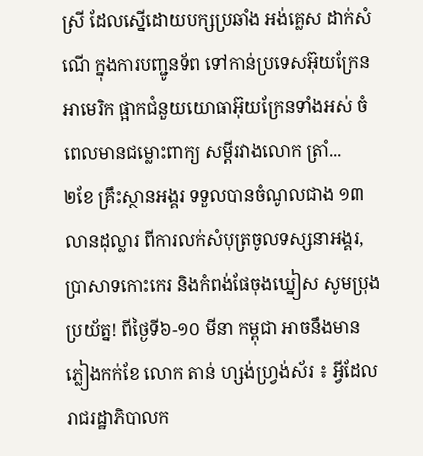ស្រី ដែលស្នើដោយបក្សប្រឆាំង អង់គ្លេស ដាក់សំណើ ក្នុងការបញ្ជូនទ័ព ទៅកាន់ប្រទេសអ៊ុយក្រែន អាមេរិក ផ្អាកជំនួយយោធាអ៊ុយក្រែនទាំងអស់ ចំពេលមានជម្លោះពាក្យ សម្ដីរវាងលោក ត្រាំ...
២ខែ គ្រឹះស្ថានអង្គរ ទទួលបានចំណូលជាង ១៣លានដុល្លារ ពីការលក់សំបុត្រចូលទស្សនាអង្គរ, ប្រាសាទកោះកេរ និងកំពង់ផែចុងឃ្នៀស សូមប្រុងប្រយ័ត្ន! ពីថ្ងៃទី៦-១០ មីនា កម្ពុជា អាចនឹងមានភ្លៀងកក់ខែ លោក តាន់ ហ្សង់ហ្វ្រង់ស័រ ៖ អ្វីដែលរាជរដ្ឋាភិបាលក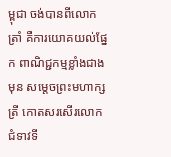ម្ពុជា ចង់បានពីលោកត្រាំ គឺការយោគយល់ផ្នែក ពាណិជ្ជកម្មខ្លាំងជាងមុន សម្តេចព្រះមហាក្សត្រី កោតសរសើរលោកជំទាវទី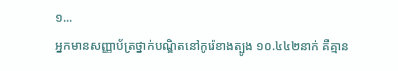១...
អ្នកមានសញ្ញាប័ត្រថ្នាក់បណ្ឌិតនៅកូរ៉េខាងត្បូង ១០.៤៤២នាក់ គឺគ្មាន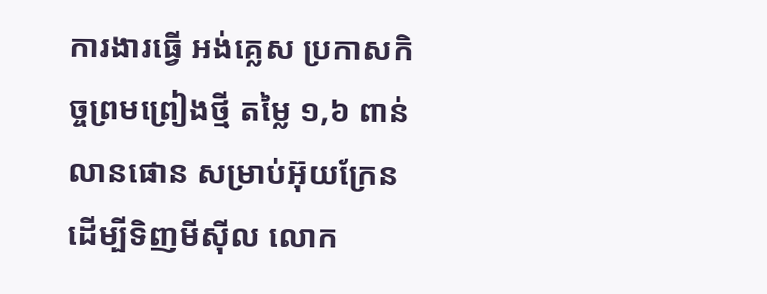ការងារធ្វើ អង់គ្លេស ប្រកាសកិច្ចព្រមព្រៀងថ្មី តម្លៃ ១,៦ ពាន់លានផោន សម្រាប់អ៊ុយក្រែន ដើម្បីទិញមីស៊ីល លោក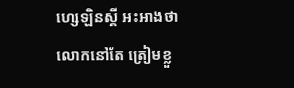ហ្សេឡិនស្គី អះអាងថា លោកនៅតែ ត្រៀមខ្លួ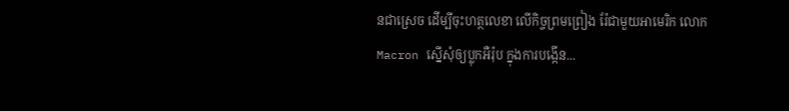នជាស្រេច ដើម្បីចុះហត្ថលេខា លើកិច្ចព្រមព្រៀង រ៉ែជាមួយអាមេរិក លោក Macron ស្នើសុំឲ្យប្លុកអឺរ៉ុប ក្នុងការបង្កើន...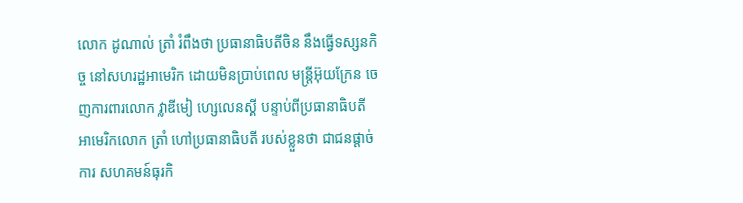លោក ដូណាល់ ត្រាំ រំពឹងថា ប្រធានាធិបតីចិន នឹងធ្វើទស្សនកិច្ច នៅសហរដ្ឋអាមេរិក ដោយមិនប្រាប់ពេល មន្ត្រីអ៊ុយក្រែន ចេញការពារលោក វ្លាឌីមៀ ហ្សេលេនស្គី បន្ទាប់ពីប្រធានាធិបតី អាមេរិកលោក ត្រាំ ហៅប្រធានាធិបតី របស់ខ្លួនថា ជាជនផ្តាច់ការ សហគមន៍ធុរកិ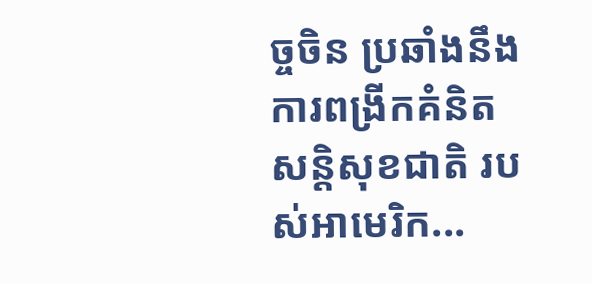ច្ចចិន ប្រឆាំងនឹងការពង្រីកគំនិត សន្តិសុខជាតិ របស់អាមេរិក...